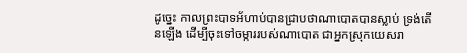ដូច្នេះ កាលព្រះបាទអ័ហាប់បានជ្រាបថាណាបោតបានស្លាប់ ទ្រង់តើនឡើង ដើម្បីចុះទៅចម្ការរបស់ណាបោត ជាអ្នកស្រុកយេសរា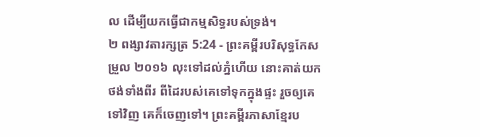ល ដើម្បីយកធ្វើជាកម្មសិទ្ធរបស់ទ្រង់។
២ ពង្សាវតារក្សត្រ 5:24 - ព្រះគម្ពីរបរិសុទ្ធកែសម្រួល ២០១៦ លុះទៅដល់ភ្នំហើយ នោះគាត់យកថង់ទាំងពីរ ពីដៃរបស់គេទៅទុកក្នុងផ្ទះ រួចឲ្យគេទៅវិញ គេក៏ចេញទៅ។ ព្រះគម្ពីរភាសាខ្មែរប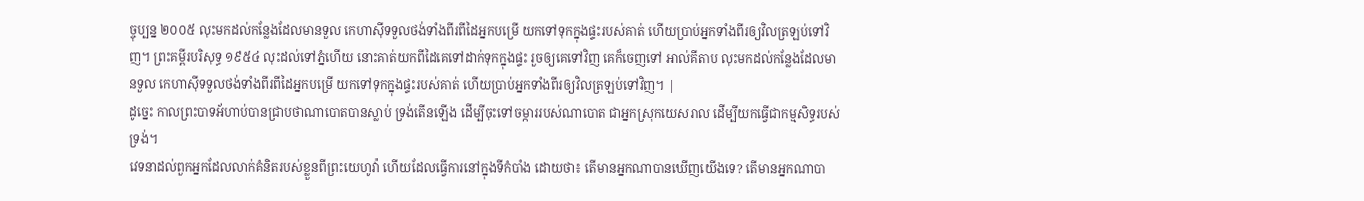ច្ចុប្បន្ន ២០០៥ លុះមកដល់កន្លែងដែលមានទួល កេហាស៊ីទទួលថង់ទាំងពីរពីដៃអ្នកបម្រើ យកទៅទុកក្នុងផ្ទះរបស់គាត់ ហើយប្រាប់អ្នកទាំងពីរឲ្យវិលត្រឡប់ទៅវិញ។ ព្រះគម្ពីរបរិសុទ្ធ ១៩៥៤ លុះដល់ទៅភ្នំហើយ នោះគាត់យកពីដៃគេទៅដាក់ទុកក្នុងផ្ទះ រួចឲ្យគេទៅវិញ គេក៏ចេញទៅ អាល់គីតាប លុះមកដល់កន្លែងដែលមានទួល កេហាស៊ីទទួលថង់ទាំងពីរពីដៃអ្នកបម្រើ យកទៅទុកក្នុងផ្ទះរបស់គាត់ ហើយប្រាប់អ្នកទាំងពីរឲ្យវិលត្រឡប់ទៅវិញ។ |
ដូច្នេះ កាលព្រះបាទអ័ហាប់បានជ្រាបថាណាបោតបានស្លាប់ ទ្រង់តើនឡើង ដើម្បីចុះទៅចម្ការរបស់ណាបោត ជាអ្នកស្រុកយេសរាល ដើម្បីយកធ្វើជាកម្មសិទ្ធរបស់ទ្រង់។
វេទនាដល់ពួកអ្នកដែលលាក់គំនិតរបស់ខ្លួនពីព្រះយេហូវ៉ា ហើយដែលធ្វើការនៅក្នុងទីកំបាំង ដោយថា៖ តើមានអ្នកណាបានឃើញយើងទេ? តើមានអ្នកណាបា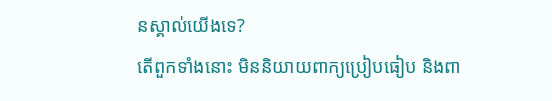នស្គាល់យើងទេ?
តើពួកទាំងនោះ មិននិយាយពាក្យប្រៀបធៀប និងពា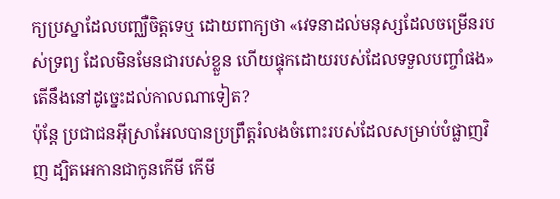ក្យប្រស្នាដែលបញ្ឈឺចិត្តទេឬ ដោយពាក្យថា «វេទនាដល់មនុស្សដែលចម្រើនរបស់ទ្រព្យ ដែលមិនមែនជារបស់ខ្លួន ហើយផ្ទុកដោយរបស់ដែលទទួលបញ្ចាំផង» តើនឹងនៅដូច្នេះដល់កាលណាទៀត?
ប៉ុន្តែ ប្រជាជនអ៊ីស្រាអែលបានប្រព្រឹត្តរំលងចំពោះរបស់ដែលសម្រាប់បំផ្លាញវិញ ដ្បិតអេកានជាកូនកើមី កើមី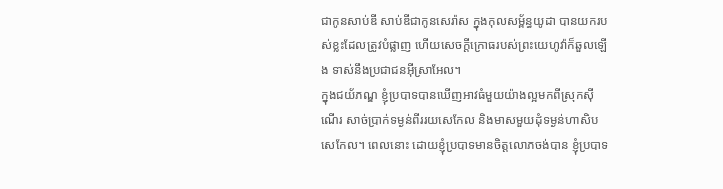ជាកូនសាប់ឌី សាប់ឌីជាកូនសេរ៉ាស ក្នុងកុលសម្ព័ន្ធយូដា បានយករបស់ខ្លះដែលត្រូវបំផ្លាញ ហើយសេចក្ដីក្រោធរបស់ព្រះយេហូវ៉ាក៏ឆួលឡើង ទាស់នឹងប្រជាជនអ៊ីស្រាអែល។
ក្នុងជយ័ភណ្ឌ ខ្ញុំប្របាទបានឃើញអាវធំមួយយ៉ាងល្អមកពីស្រុកស៊ីណើរ សាច់ប្រាក់ទម្ងន់ពីររយសេកែល និងមាសមួយដុំទម្ងន់ហាសិបសេកែល។ ពេលនោះ ដោយខ្ញុំប្របាទមានចិត្តលោភចង់បាន ខ្ញុំប្របាទ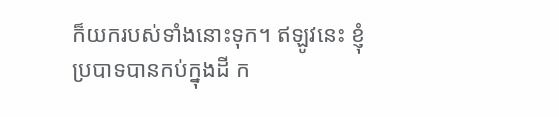ក៏យករបស់ទាំងនោះទុក។ ឥឡូវនេះ ខ្ញុំប្របាទបានកប់ក្នុងដី ក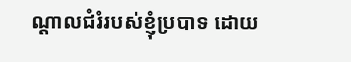ណ្ដាលជំរំរបស់ខ្ញុំប្របាទ ដោយ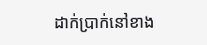ដាក់ប្រាក់នៅខាង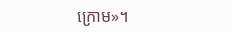ក្រោម»។